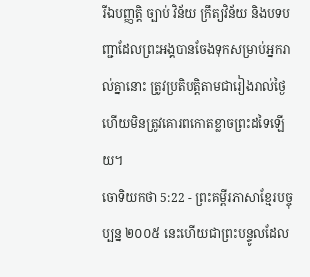រីឯបញ្ញត្តិ ច្បាប់ វិន័យ ក្រឹត្យវិន័យ និងបទបញ្ជាដែលព្រះអង្គបានចែងទុកសម្រាប់អ្នករាល់គ្នានោះ ត្រូវប្រតិបត្តិតាមជារៀងរាល់ថ្ងៃ ហើយមិនត្រូវគោរពកោតខ្លាចព្រះដទៃឡើយ។
ចោទិយកថា 5:22 - ព្រះគម្ពីរភាសាខ្មែរបច្ចុប្បន្ន ២០០៥ នេះហើយជាព្រះបន្ទូលដែល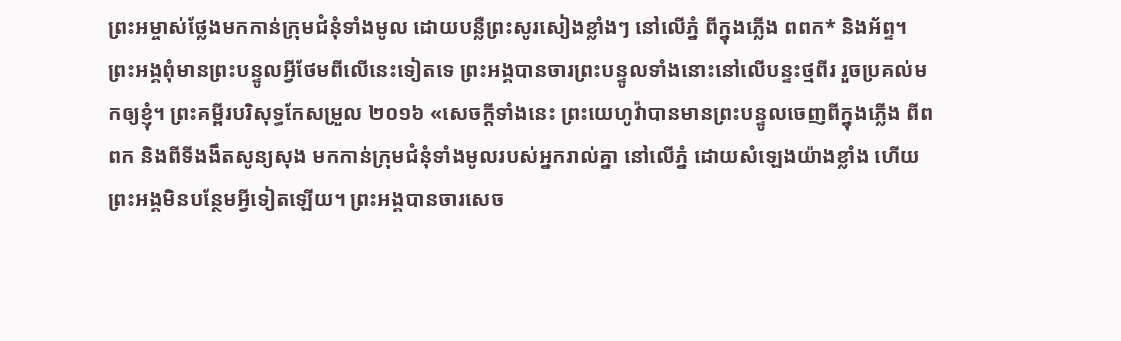ព្រះអម្ចាស់ថ្លែងមកកាន់ក្រុមជំនុំទាំងមូល ដោយបន្លឺព្រះសូរសៀងខ្លាំងៗ នៅលើភ្នំ ពីក្នុងភ្លើង ពពក* និងអ័ព្ទ។ ព្រះអង្គពុំមានព្រះបន្ទូលអ្វីថែមពីលើនេះទៀតទេ ព្រះអង្គបានចារព្រះបន្ទូលទាំងនោះនៅលើបន្ទះថ្មពីរ រួចប្រគល់មកឲ្យខ្ញុំ។ ព្រះគម្ពីរបរិសុទ្ធកែសម្រួល ២០១៦ «សេចក្ដីទាំងនេះ ព្រះយេហូវ៉ាបានមានព្រះបន្ទូលចេញពីក្នុងភ្លើង ពីពពក និងពីទីងងឹតសូន្យសុង មកកាន់ក្រុមជំនុំទាំងមូលរបស់អ្នករាល់គ្នា នៅលើភ្នំ ដោយសំឡេងយ៉ាងខ្លាំង ហើយព្រះអង្គមិនបន្ថែមអ្វីទៀតឡើយ។ ព្រះអង្គបានចារសេច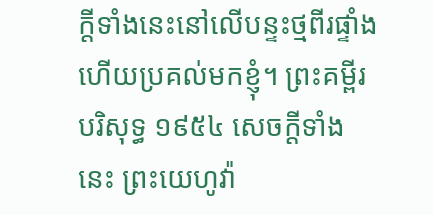ក្ដីទាំងនេះនៅលើបន្ទះថ្មពីរផ្ទាំង ហើយប្រគល់មកខ្ញុំ។ ព្រះគម្ពីរបរិសុទ្ធ ១៩៥៤ សេចក្ដីទាំងនេះ ព្រះយេហូវ៉ា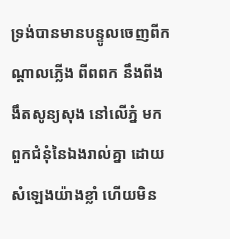ទ្រង់បានមានបន្ទូលចេញពីកណ្តាលភ្លើង ពីពពក នឹងពីងងឹតសូន្យសុង នៅលើភ្នំ មកពួកជំនុំនៃឯងរាល់គ្នា ដោយសំឡេងយ៉ាងខ្លាំ ហើយមិន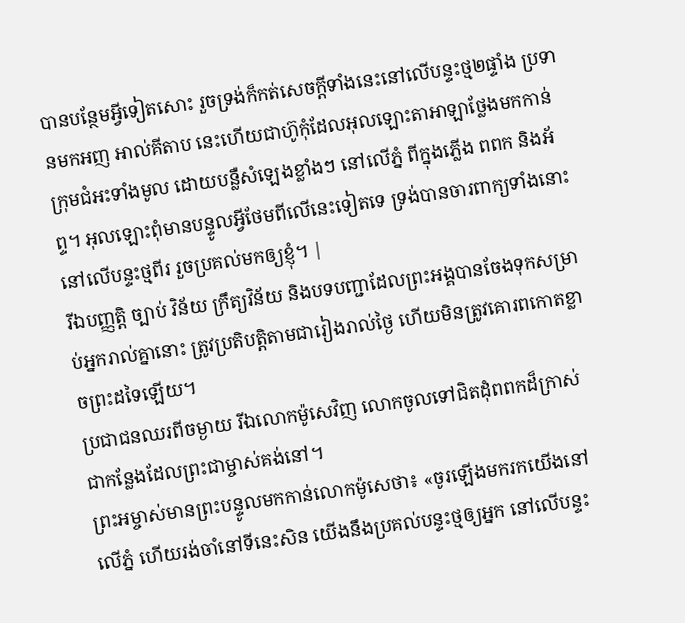បានបន្ថែមអ្វីទៀតសោះ រួចទ្រង់ក៏កត់សេចក្ដីទាំងនេះនៅលើបន្ទះថ្ម២ផ្ទាំង ប្រទានមកអញ អាល់គីតាប នេះហើយជាហ៊ូកុំដែលអុលឡោះតាអាឡាថ្លែងមកកាន់ក្រុមជំអះទាំងមូល ដោយបន្លឺសំឡេងខ្លាំងៗ នៅលើភ្នំ ពីក្នុងភ្លើង ពពក និងអ័ព្ទ។ អុលឡោះពុំមានបន្ទូលអ្វីថែមពីលើនេះទៀតទេ ទ្រង់បានចារពាក្យទាំងនោះ នៅលើបន្ទះថ្មពីរ រួចប្រគល់មកឲ្យខ្ញុំ។ |
រីឯបញ្ញត្តិ ច្បាប់ វិន័យ ក្រឹត្យវិន័យ និងបទបញ្ជាដែលព្រះអង្គបានចែងទុកសម្រាប់អ្នករាល់គ្នានោះ ត្រូវប្រតិបត្តិតាមជារៀងរាល់ថ្ងៃ ហើយមិនត្រូវគោរពកោតខ្លាចព្រះដទៃឡើយ។
ប្រជាជនឈរពីចម្ងាយ រីឯលោកម៉ូសេវិញ លោកចូលទៅជិតដុំពពកដ៏ក្រាស់ ជាកន្លែងដែលព្រះជាម្ចាស់គង់នៅ។
ព្រះអម្ចាស់មានព្រះបន្ទូលមកកាន់លោកម៉ូសេថា៖ «ចូរឡើងមករកយើងនៅលើភ្នំ ហើយរង់ចាំនៅទីនេះសិន យើងនឹងប្រគល់បន្ទះថ្មឲ្យអ្នក នៅលើបន្ទះ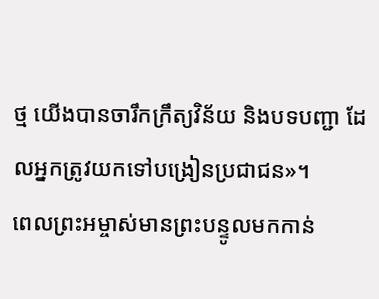ថ្ម យើងបានចារឹកក្រឹត្យវិន័យ និងបទបញ្ជា ដែលអ្នកត្រូវយកទៅបង្រៀនប្រជាជន»។
ពេលព្រះអម្ចាស់មានព្រះបន្ទូលមកកាន់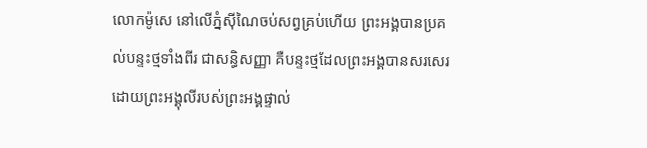លោកម៉ូសេ នៅលើភ្នំស៊ីណៃចប់សព្វគ្រប់ហើយ ព្រះអង្គបានប្រគល់បន្ទះថ្មទាំងពីរ ជាសន្ធិសញ្ញា គឺបន្ទះថ្មដែលព្រះអង្គបានសរសេរដោយព្រះអង្គុលីរបស់ព្រះអង្គផ្ទាល់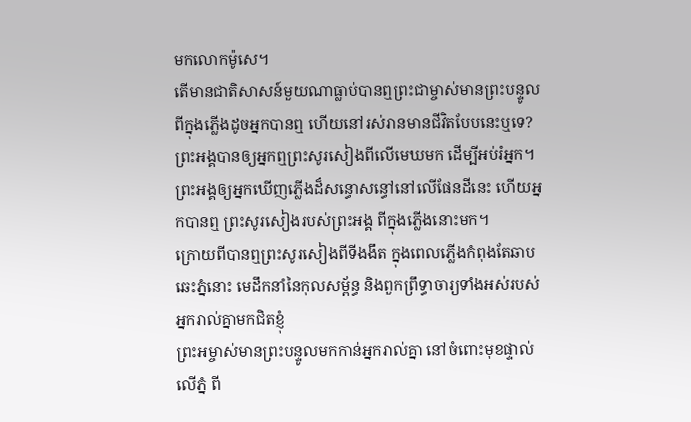មកលោកម៉ូសេ។
តើមានជាតិសាសន៍មួយណាធ្លាប់បានឮព្រះជាម្ចាស់មានព្រះបន្ទូលពីក្នុងភ្លើងដូចអ្នកបានឮ ហើយនៅរស់រានមានជីវិតបែបនេះឬទេ?
ព្រះអង្គបានឲ្យអ្នកឮព្រះសូរសៀងពីលើមេឃមក ដើម្បីអប់រំអ្នក។ ព្រះអង្គឲ្យអ្នកឃើញភ្លើងដ៏សន្ធោសន្ធៅនៅលើផែនដីនេះ ហើយអ្នកបានឮ ព្រះសូរសៀងរបស់ព្រះអង្គ ពីក្នុងភ្លើងនោះមក។
ក្រោយពីបានឮព្រះសូរសៀងពីទីងងឹត ក្នុងពេលភ្លើងកំពុងតែឆាបឆេះភ្នំនោះ មេដឹកនាំនៃកុលសម្ព័ន្ធ និងពួកព្រឹទ្ធាចារ្យទាំងអស់របស់អ្នករាល់គ្នាមកជិតខ្ញុំ
ព្រះអម្ចាស់មានព្រះបន្ទូលមកកាន់អ្នករាល់គ្នា នៅចំពោះមុខផ្ទាល់ លើភ្នំ ពី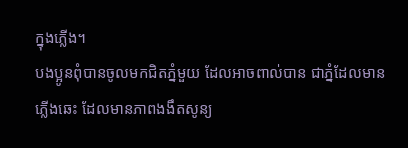ក្នុងភ្លើង។
បងប្អូនពុំបានចូលមកជិតភ្នំមួយ ដែលអាចពាល់បាន ជាភ្នំដែលមានភ្លើងឆេះ ដែលមានភាពងងឹតសូន្យ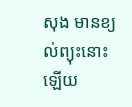សុង មានខ្យល់ព្យុះនោះឡើយ